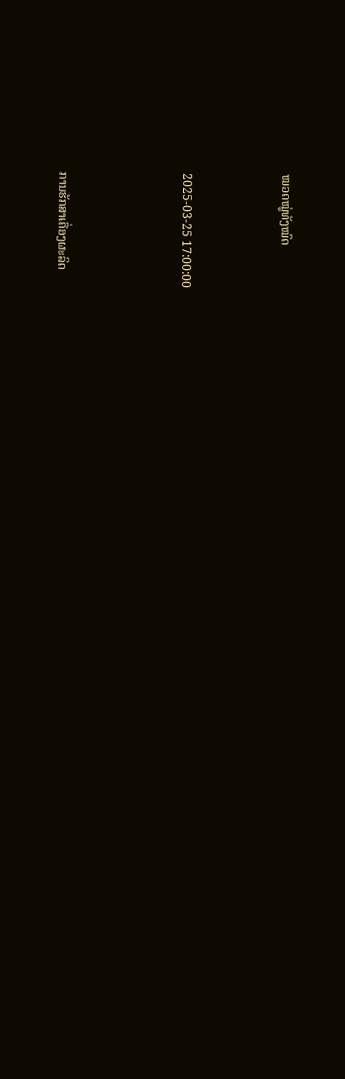ໝວດໝູ່ທັງໝົດ



2025-03-25 17:00:00




ການຮັກສາເຄື່ອງຜະລິດ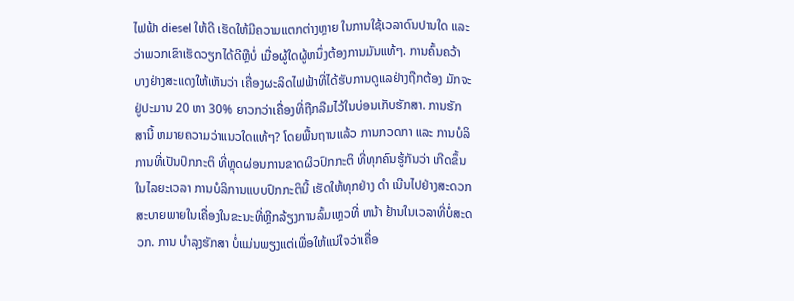ໄຟຟ້າ diesel ໃຫ້ດີ ເຮັດໃຫ້ມີຄວາມແຕກຕ່າງຫຼາຍ ໃນການໃຊ້ເວລາດົນປານໃດ ແລະວ່າພວກເຂົາເຮັດວຽກໄດ້ດີຫຼືບໍ່ ເມື່ອຜູ້ໃດຜູ້ຫນຶ່ງຕ້ອງການມັນແທ້ໆ. ການຄົ້ນຄວ້າບາງຢ່າງສະແດງໃຫ້ເຫັນວ່າ ເຄື່ອງຜະລິດໄຟຟ້າທີ່ໄດ້ຮັບການດູແລຢ່າງຖືກຕ້ອງ ມັກຈະຢູ່ປະມານ 20 ຫາ 30% ຍາວກວ່າເຄື່ອງທີ່ຖືກລືມໄວ້ໃນບ່ອນເກັບຮັກສາ. ການຮັກສານີ້ ຫມາຍຄວາມວ່າແນວໃດແທ້ໆ? ໂດຍພື້ນຖານແລ້ວ ການກວດກາ ແລະ ການບໍລິການທີ່ເປັນປົກກະຕິ ທີ່ຫຼຸດຜ່ອນການຂາດຜິວປົກກະຕິ ທີ່ທຸກຄົນຮູ້ກັນວ່າ ເກີດຂຶ້ນໃນໄລຍະເວລາ ການບໍລິການແບບປົກກະຕິນີ້ ເຮັດໃຫ້ທຸກຢ່າງ ດໍາ ເນີນໄປຢ່າງສະດວກສະບາຍພາຍໃນເຄື່ອງໃນຂະນະທີ່ຫຼີກລ້ຽງການລົ້ມເຫຼວທີ່ ຫນ້າ ຢ້ານໃນເວລາທີ່ບໍ່ສະດວກ. ການ ບໍາລຸງຮັກສາ ບໍ່ແມ່ນພຽງແຕ່ເພື່ອໃຫ້ແນ່ໃຈວ່າເຄື່ອ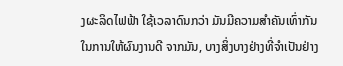ງຜະລິດໄຟຟ້າ ໃຊ້ເວລາດົນກວ່າ ມັນມີຄວາມສໍາຄັນເທົ່າກັນ ໃນການໃຫ້ຜົນງານດີ ຈາກມັນ, ບາງສິ່ງບາງຢ່າງທີ່ຈໍາເປັນຢ່າງ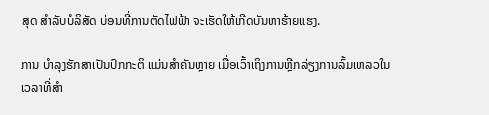ສຸດ ສໍາລັບບໍລິສັດ ບ່ອນທີ່ການຕັດໄຟຟ້າ ຈະເຮັດໃຫ້ເກີດບັນຫາຮ້າຍແຮງ.

ການ ບໍາລຸງຮັກສາເປັນປົກກະຕິ ແມ່ນສໍາຄັນຫຼາຍ ເມື່ອເວົ້າເຖິງການຫຼີກລ່ຽງການລົ້ມເຫລວໃນເວລາທີ່ສໍາ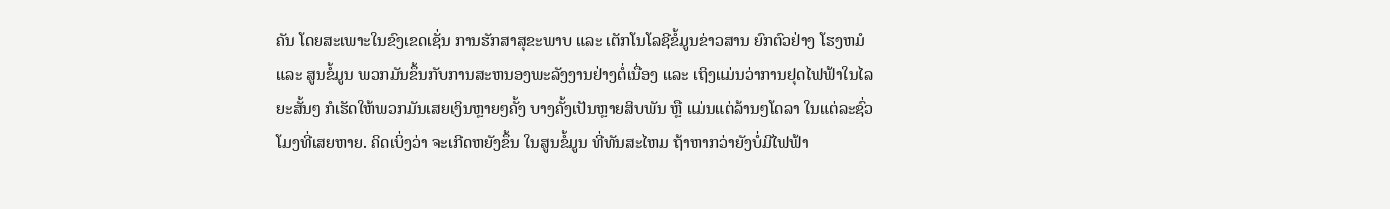ຄັນ ໂດຍສະເພາະໃນຂົງເຂດເຊັ່ນ ການຮັກສາສຸຂະພາບ ແລະ ເຕັກໂນໂລຊີຂໍ້ມູນຂ່າວສານ ຍົກຕົວຢ່າງ ໂຮງຫມໍ ແລະ ສູນຂໍ້ມູນ ພວກມັນຂຶ້ນກັບການສະຫນອງພະລັງງານຢ່າງຕໍ່ເນື່ອງ ແລະ ເຖິງແມ່ນວ່າການຢຸດໄຟຟ້າໃນໄລຍະສັ້ນໆ ກໍເຮັດໃຫ້ພວກມັນເສຍເງິນຫຼາຍໆຄັ້ງ ບາງຄັ້ງເປັນຫຼາຍສິບພັນ ຫຼື ແມ່ນແຕ່ລ້ານໆໂດລາ ໃນແຕ່ລະຊົ່ວໂມງທີ່ເສຍຫາຍ. ຄິດເບິ່ງວ່າ ຈະເກີດຫຍັງຂຶ້ນ ໃນສູນຂໍ້ມູນ ທີ່ທັນສະໄຫມ ຖ້າຫາກວ່າຍັງບໍ່ມີໄຟຟ້າ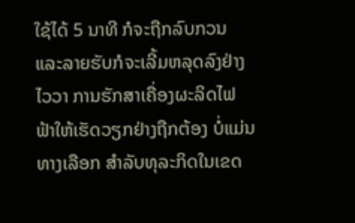ໃຊ້ໄດ້ 5 ນາທີ ກໍຈະຖືກລົບກວນ ແລະລາຍຮັບກໍຈະເລີ້ມຫລຸດລົງຢ່າງໄວວາ ການຮັກສາເຄື່ອງຜະລິດໄຟຟ້າໃຫ້ເຮັດວຽກຢ່າງຖືກຕ້ອງ ບໍ່ແມ່ນທາງເລືອກ ສໍາລັບທຸລະກິດໃນເຂດ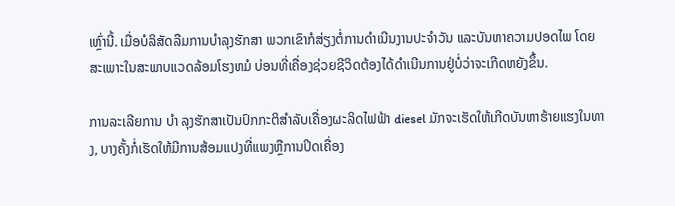ເຫຼົ່ານີ້. ເມື່ອບໍລິສັດລືມການບໍາລຸງຮັກສາ ພວກເຂົາກໍສ່ຽງຕໍ່ການດໍາເນີນງານປະຈໍາວັນ ແລະບັນຫາຄວາມປອດໄພ ໂດຍສະເພາະໃນສະພາບແວດລ້ອມໂຮງຫມໍ ບ່ອນທີ່ເຄື່ອງຊ່ວຍຊີວິດຕ້ອງໄດ້ດໍາເນີນການຢູ່ບໍ່ວ່າຈະເກີດຫຍັງຂຶ້ນ.

ການລະເລີຍການ ບໍາ ລຸງຮັກສາເປັນປົກກະຕິສໍາລັບເຄື່ອງຜະລິດໄຟຟ້າ diesel ມັກຈະເຮັດໃຫ້ເກີດບັນຫາຮ້າຍແຮງໃນທາງ, ບາງຄັ້ງກໍ່ເຮັດໃຫ້ມີການສ້ອມແປງທີ່ແພງຫຼືການປິດເຄື່ອງ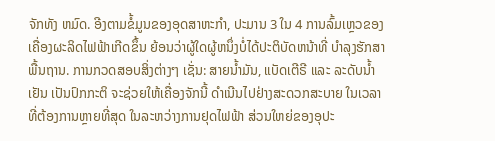ຈັກທັງ ຫມົດ. ອີງຕາມຂໍ້ມູນຂອງອຸດສາຫະກໍາ, ປະມານ 3 ໃນ 4 ການລົ້ມເຫຼວຂອງເຄື່ອງຜະລິດໄຟຟ້າເກີດຂຶ້ນ ຍ້ອນວ່າຜູ້ໃດຜູ້ຫນຶ່ງບໍ່ໄດ້ປະຕິບັດຫນ້າທີ່ ບໍາລຸງຮັກສາພື້ນຖານ. ການກວດສອບສິ່ງຕ່າງໆ ເຊັ່ນ: ສາຍນໍ້າມັນ, ແບັດເຕີຣີ ແລະ ລະດັບນ້ຳເຢັນ ເປັນປົກກະຕິ ຈະຊ່ວຍໃຫ້ເຄື່ອງຈັກນີ້ ດໍາເນີນໄປຢ່າງສະດວກສະບາຍ ໃນເວລາທີ່ຕ້ອງການຫຼາຍທີ່ສຸດ ໃນລະຫວ່າງການຢຸດໄຟຟ້າ ສ່ວນໃຫຍ່ຂອງອຸປະ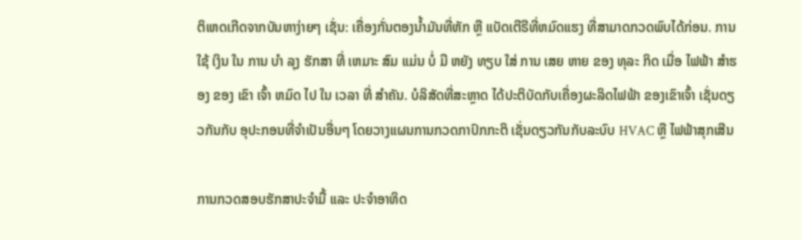ຕິເຫດເກີດຈາກບັນຫາງ່າຍໆ ເຊັ່ນ: ເຄື່ອງກັ່ນຕອງນໍ້າມັນທີ່ຫັກ ຫຼື ແບັດເຕີຣີທີ່ຫມົດແຮງ ທີ່ສາມາດກວດພົບໄດ້ກ່ອນ. ການ ໃຊ້ ເງິນ ໃນ ການ ບໍາ ລຸງ ຮັກສາ ທີ່ ເຫມາະ ສົມ ແມ່ນ ບໍ່ ມີ ຫຍັງ ທຽບ ໃສ່ ການ ເສຍ ຫາຍ ຂອງ ທຸລະ ກິດ ເມື່ອ ໄຟຟ້າ ສໍາຮອງ ຂອງ ເຂົາ ເຈົ້າ ຫມົດ ໄປ ໃນ ເວລາ ທີ່ ສໍາຄັນ. ບໍລິສັດທີ່ສະຫຼາດ ໄດ້ປະຕິບັດກັບເຄື່ອງຜະລິດໄຟຟ້າ ຂອງເຂົາເຈົ້າ ເຊັ່ນດຽວກັນກັບ ອຸປະກອນທີ່ຈໍາເປັນອື່ນໆ ໂດຍວາງແຜນການກວດກາປົກກະຕິ ເຊັ່ນດຽວກັນກັບລະບົບ HVAC ຫຼື ໄຟຟ້າສຸກເສີນ

ການກວດສອບຮັກສາປະຈຳມື້ ແລະ ປະຈຳອາທິດ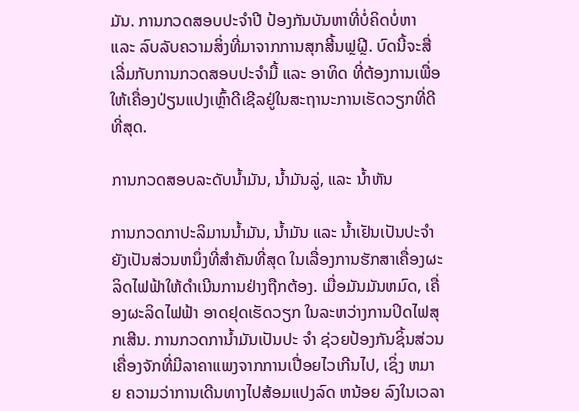ມັນ. ການກວດສອບປະຈຳປີ ປ້ອງກັນບັນຫາທີ່ບໍ່ຄິດບໍ່ຫາ ແລະ ລົບລັບຄວາມສິ່ງທີ່ມາຈາກການສຸກສີ້ນຟຼຝຼີ. ບົດນີ້ຈະສື່ເລີ່ມກັບການກວດສອບປະຈຳມື້ ແລະ ອາທິດ ທີ່ຕ້ອງການເພື່ອໃຫ້ເຄື່ອງປ່ຽນແປງເຫຼົ້າດີເຊີລຢູ່ໃນສະຖານະການເຮັດວຽກທີ່ດີທີ່ສຸດ.

ການກວດສອບລະດັບນ້ຳມັນ, ນ້ຳມັນລູ່, ແລະ ນ້ຳຫັນ

ການກວດກາປະລິມານນໍ້າມັນ, ນ້ຳມັນ ແລະ ນ້ຳເຢັນເປັນປະຈໍາ ຍັງເປັນສ່ວນຫນຶ່ງທີ່ສໍາຄັນທີ່ສຸດ ໃນເລື່ອງການຮັກສາເຄື່ອງຜະລິດໄຟຟ້າໃຫ້ດໍາເນີນການຢ່າງຖືກຕ້ອງ. ເມື່ອມັນມັນຫມົດ, ເຄື່ອງຜະລິດໄຟຟ້າ ອາດຢຸດເຮັດວຽກ ໃນລະຫວ່າງການປິດໄຟສຸກເສີນ. ການກວດການ້ຳມັນເປັນປະ ຈໍາ ຊ່ວຍປ້ອງກັນຊິ້ນສ່ວນເຄື່ອງຈັກທີ່ມີລາຄາແພງຈາກການເປື່ອຍໄວເກີນໄປ, ເຊິ່ງ ຫມາຍ ຄວາມວ່າການເດີນທາງໄປສ້ອມແປງລົດ ຫນ້ອຍ ລົງໃນເວລາ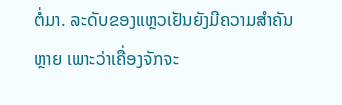ຕໍ່ມາ. ລະດັບຂອງແຫຼວເຢັນຍັງມີຄວາມສໍາຄັນຫຼາຍ ເພາະວ່າເຄື່ອງຈັກຈະ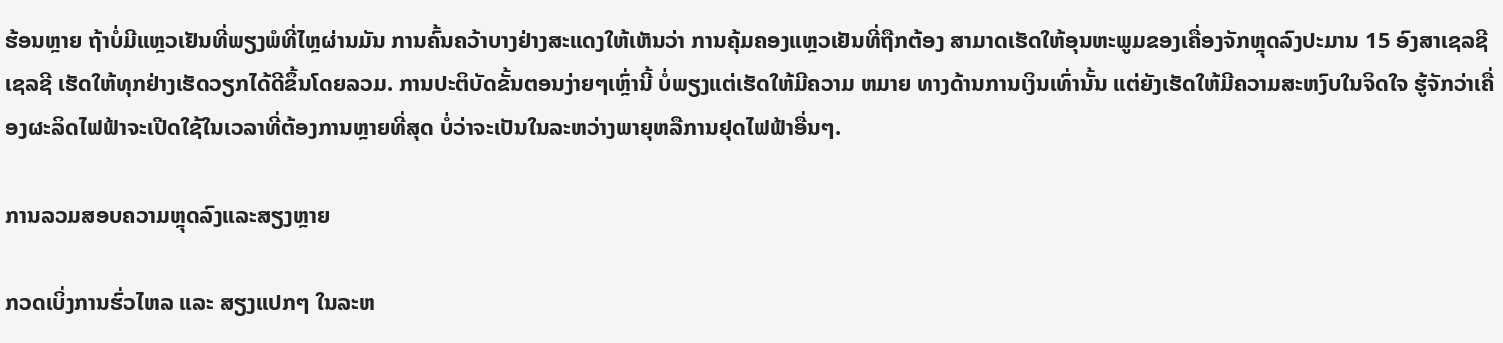ຮ້ອນຫຼາຍ ຖ້າບໍ່ມີແຫຼວເຢັນທີ່ພຽງພໍທີ່ໄຫຼຜ່ານມັນ ການຄົ້ນຄວ້າບາງຢ່າງສະແດງໃຫ້ເຫັນວ່າ ການຄຸ້ມຄອງແຫຼວເຢັນທີ່ຖືກຕ້ອງ ສາມາດເຮັດໃຫ້ອຸນຫະພູມຂອງເຄື່ອງຈັກຫຼຸດລົງປະມານ 15 ອົງສາເຊລຊີເຊລຊີ ເຮັດໃຫ້ທຸກຢ່າງເຮັດວຽກໄດ້ດີຂຶ້ນໂດຍລວມ. ການປະຕິບັດຂັ້ນຕອນງ່າຍໆເຫຼົ່ານີ້ ບໍ່ພຽງແຕ່ເຮັດໃຫ້ມີຄວາມ ຫມາຍ ທາງດ້ານການເງິນເທົ່ານັ້ນ ແຕ່ຍັງເຮັດໃຫ້ມີຄວາມສະຫງົບໃນຈິດໃຈ ຮູ້ຈັກວ່າເຄື່ອງຜະລິດໄຟຟ້າຈະເປີດໃຊ້ໃນເວລາທີ່ຕ້ອງການຫຼາຍທີ່ສຸດ ບໍ່ວ່າຈະເປັນໃນລະຫວ່າງພາຍຸຫລືການຢຸດໄຟຟ້າອື່ນໆ.

ການລວມສອບຄວາມຫຼຸດລົງແລະສຽງຫຼາຍ

ກວດເບິ່ງການຮົ່ວໄຫລ ແລະ ສຽງແປກໆ ໃນລະຫ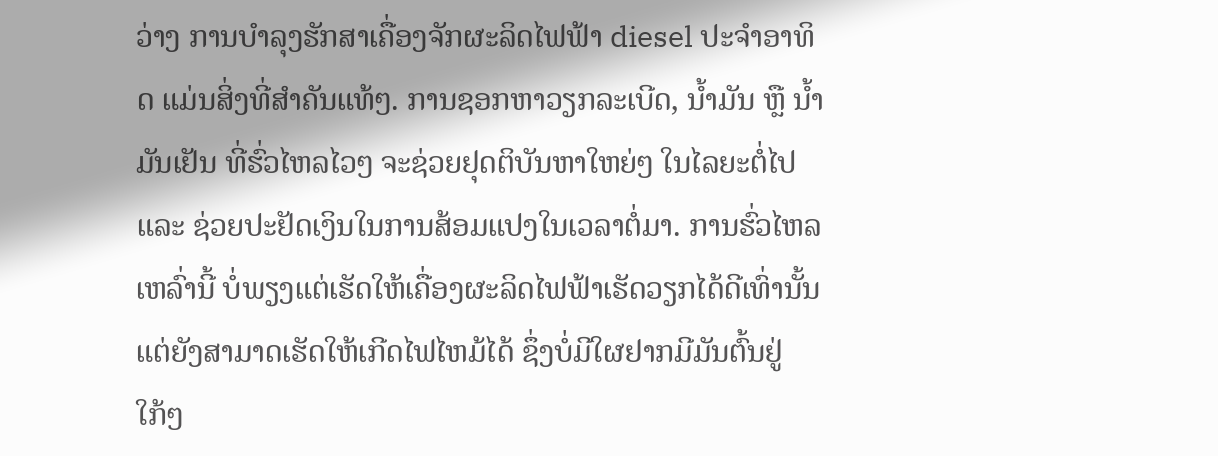ວ່າງ ການບໍາລຸງຮັກສາເຄື່ອງຈັກຜະລິດໄຟຟ້າ diesel ປະຈໍາອາທິດ ແມ່ນສິ່ງທີ່ສໍາຄັນແທ້ໆ. ການຊອກຫາວຽກລະເບີດ, ນ້ຳມັນ ຫຼື ນ້ຳມັນເຢັນ ທີ່ຮົ່ວໄຫລໄວໆ ຈະຊ່ວຍຢຸດຕິບັນຫາໃຫຍ່ໆ ໃນໄລຍະຕໍ່ໄປ ແລະ ຊ່ວຍປະຢັດເງິນໃນການສ້ອມແປງໃນເວລາຕໍ່ມາ. ການຮົ່ວໄຫລເຫລົ່ານີ້ ບໍ່ພຽງແຕ່ເຮັດໃຫ້ເຄື່ອງຜະລິດໄຟຟ້າເຮັດວຽກໄດ້ດີເທົ່ານັ້ນ ແຕ່ຍັງສາມາດເຮັດໃຫ້ເກີດໄຟໄຫມ້ໄດ້ ຊຶ່ງບໍ່ມີໃຜຢາກມີມັນຕົ້ນຢູ່ໃກ້ໆ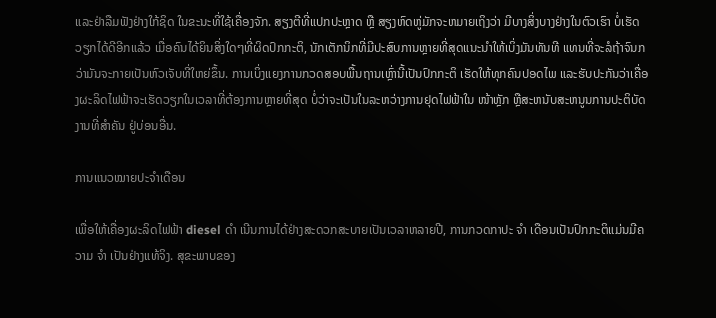ແລະຢ່າລືມຟັງຢ່າງໃກ້ຊິດ ໃນຂະນະທີ່ໃຊ້ເຄື່ອງຈັກ. ສຽງຕີທີ່ແປກປະຫຼາດ ຫຼື ສຽງຫົດຫູ່ມັກຈະຫມາຍເຖິງວ່າ ມີບາງສິ່ງບາງຢ່າງໃນຕົວເຮົາ ບໍ່ເຮັດວຽກໄດ້ດີອີກແລ້ວ ເມື່ອຄົນໄດ້ຍິນສິ່ງໃດໆທີ່ຜິດປົກກະຕິ, ນັກເຕັກນິກທີ່ມີປະສົບການຫຼາຍທີ່ສຸດແນະນໍາໃຫ້ເບິ່ງມັນທັນທີ ແທນທີ່ຈະລໍຖ້າຈົນກວ່າມັນຈະກາຍເປັນຫົວເຈັບທີ່ໃຫຍ່ຂຶ້ນ. ການເບິ່ງແຍງການກວດສອບພື້ນຖານເຫຼົ່ານີ້ເປັນປົກກະຕິ ເຮັດໃຫ້ທຸກຄົນປອດໄພ ແລະຮັບປະກັນວ່າເຄື່ອງຜະລິດໄຟຟ້າຈະເຮັດວຽກໃນເວລາທີ່ຕ້ອງການຫຼາຍທີ່ສຸດ ບໍ່ວ່າຈະເປັນໃນລະຫວ່າງການຢຸດໄຟຟ້າໃນ ໜ້າຫຼັກ ຫຼືສະຫນັບສະຫນູນການປະຕິບັດງານທີ່ສໍາຄັນ ຢູ່ບ່ອນອື່ນ.

ການແນວໝາຍປະຈຳເດືອນ

ເພື່ອໃຫ້ເຄື່ອງຜະລິດໄຟຟ້າ diesel ດໍາ ເນີນການໄດ້ຢ່າງສະດວກສະບາຍເປັນເວລາຫລາຍປີ, ການກວດກາປະ ຈໍາ ເດືອນເປັນປົກກະຕິແມ່ນມີຄວາມ ຈໍາ ເປັນຢ່າງແທ້ຈິງ. ສຸຂະພາບຂອງ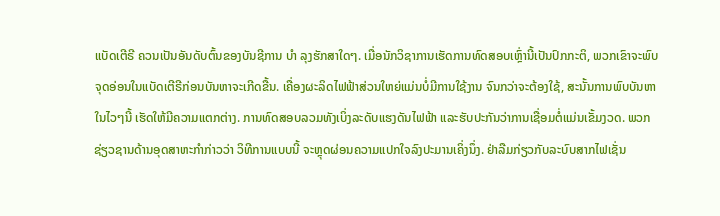ແບັດເຕີຣີ ຄວນເປັນອັນດັບຕົ້ນຂອງບັນຊີການ ບໍາ ລຸງຮັກສາໃດໆ. ເມື່ອນັກວິຊາການເຮັດການທົດສອບເຫຼົ່ານີ້ເປັນປົກກະຕິ, ພວກເຂົາຈະພົບຈຸດອ່ອນໃນແບັດເຕີຣີກ່ອນບັນຫາຈະເກີດຂື້ນ. ເຄື່ອງຜະລິດໄຟຟ້າສ່ວນໃຫຍ່ແມ່ນບໍ່ມີການໃຊ້ງານ ຈົນກວ່າຈະຕ້ອງໃຊ້, ສະນັ້ນການພົບບັນຫາໃນໄວໆນີ້ ເຮັດໃຫ້ມີຄວາມແຕກຕ່າງ. ການທົດສອບລວມທັງເບິ່ງລະດັບແຮງດັນໄຟຟ້າ ແລະຮັບປະກັນວ່າການເຊື່ອມຕໍ່ແມ່ນເຂັ້ມງວດ. ພວກຊ່ຽວຊານດ້ານອຸດສາຫະກໍາກ່າວວ່າ ວິທີການແບບນີ້ ຈະຫຼຸດຜ່ອນຄວາມແປກໃຈລົງປະມານເຄິ່ງນຶ່ງ. ຢ່າລືມກ່ຽວກັບລະບົບສາກໄຟເຊັ່ນ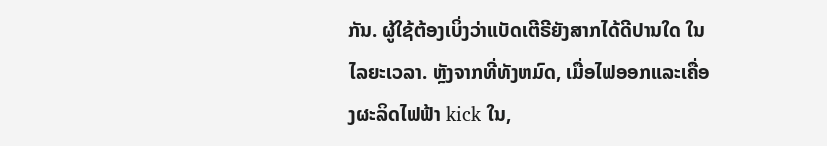ກັນ. ຜູ້ໃຊ້ຕ້ອງເບິ່ງວ່າແບັດເຕີຣີຍັງສາກໄດ້ດີປານໃດ ໃນໄລຍະເວລາ. ຫຼັງຈາກທີ່ທັງຫມົດ, ເມື່ອໄຟອອກແລະເຄື່ອງຜະລິດໄຟຟ້າ kick ໃນ,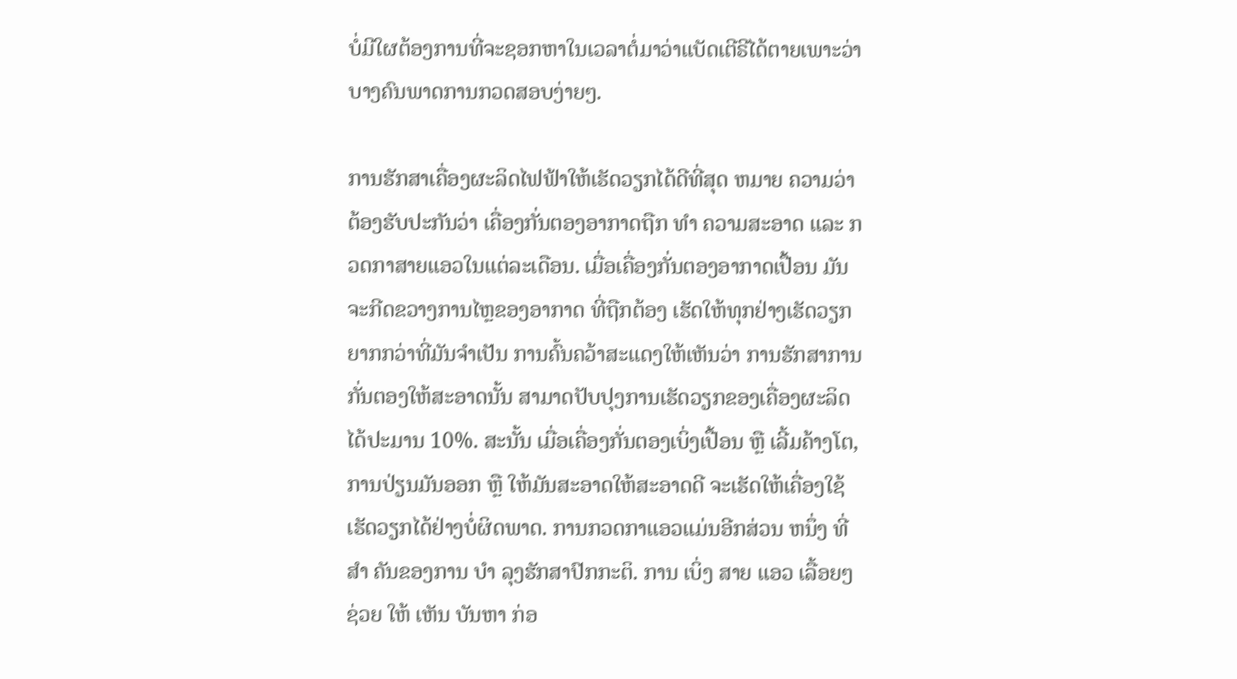ບໍ່ມີໃຜຕ້ອງການທີ່ຈະຊອກຫາໃນເວລາຕໍ່ມາວ່າແບັດເຕີຣີໄດ້ຕາຍເພາະວ່າບາງຄົນພາດການກວດສອບງ່າຍໆ.

ການຮັກສາເຄື່ອງຜະລິດໄຟຟ້າໃຫ້ເຮັດວຽກໄດ້ດີທີ່ສຸດ ຫມາຍ ຄວາມວ່າຕ້ອງຮັບປະກັນວ່າ ເຄື່ອງກັ່ນຕອງອາກາດຖືກ ທໍາ ຄວາມສະອາດ ແລະ ກວດກາສາຍແອວໃນແຕ່ລະເດືອນ. ເມື່ອເຄື່ອງກັ່ນຕອງອາກາດເປື້ອນ ມັນຈະກີດຂວາງການໄຫຼຂອງອາກາດ ທີ່ຖືກຕ້ອງ ເຮັດໃຫ້ທຸກຢ່າງເຮັດວຽກຍາກກວ່າທີ່ມັນຈໍາເປັນ ການຄົ້ນຄວ້າສະແດງໃຫ້ເຫັນວ່າ ການຮັກສາການກັ່ນຕອງໃຫ້ສະອາດນັ້ນ ສາມາດປັບປຸງການເຮັດວຽກຂອງເຄື່ອງຜະລິດໄດ້ປະມານ 10%. ສະນັ້ນ ເມື່ອເຄື່ອງກັ່ນຕອງເບິ່ງເປື້ອນ ຫຼື ເລີ້ມຄ້າງໂຕ, ການປ່ຽນມັນອອກ ຫຼື ໃຫ້ມັນສະອາດໃຫ້ສະອາດດີ ຈະເຮັດໃຫ້ເຄື່ອງໃຊ້ເຮັດວຽກໄດ້ຢ່າງບໍ່ຜິດພາດ. ການກວດກາແອວແມ່ນອີກສ່ວນ ຫນຶ່ງ ທີ່ ສໍາ ຄັນຂອງການ ບໍາ ລຸງຮັກສາປົກກະຕິ. ການ ເບິ່ງ ສາຍ ແອວ ເລື້ອຍໆ ຊ່ວຍ ໃຫ້ ເຫັນ ບັນຫາ ກ່ອ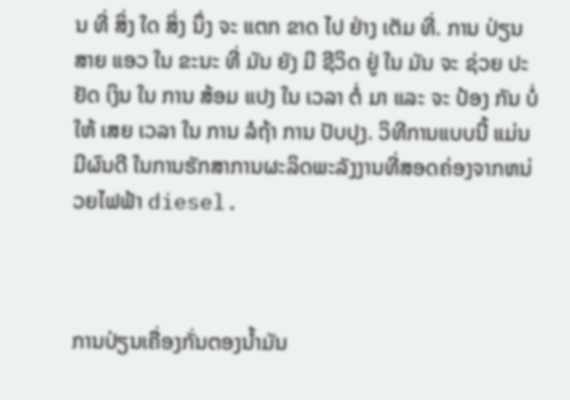ນ ທີ່ ສິ່ງ ໃດ ສິ່ງ ນຶ່ງ ຈະ ແຕກ ຂາດ ໄປ ຢ່າງ ເຕັມ ທີ່. ການ ປ່ຽນ ສາຍ ແອວ ໃນ ຂະນະ ທີ່ ມັນ ຍັງ ມີ ຊີວິດ ຢູ່ ໃນ ມັນ ຈະ ຊ່ວຍ ປະຢັດ ເງິນ ໃນ ການ ສ້ອມ ແປງ ໃນ ເວລາ ຕໍ່ ມາ ແລະ ຈະ ປ້ອງ ກັນ ບໍ່ ໃຫ້ ເສຍ ເວລາ ໃນ ການ ລໍຖ້າ ການ ປັບປຸງ. ວິທີການແບບນີ້ ແມ່ນມີຜົນດີ ໃນການຮັກສາການຜະລິດພະລັງງານທີ່ສອດຄ່ອງຈາກຫນ່ວຍໄຟຟ້າ diesel.



ການປ່ຽນເຄື່ອງກັ່ນຕອງນໍ້າມັນ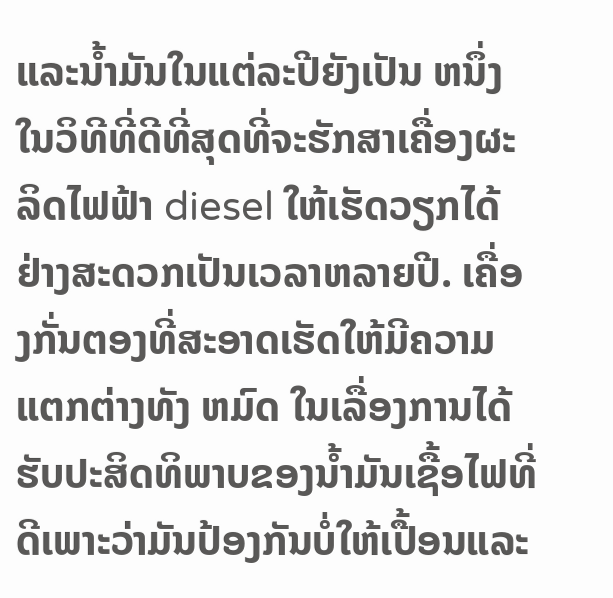ແລະນໍ້າມັນໃນແຕ່ລະປີຍັງເປັນ ຫນຶ່ງ ໃນວິທີທີ່ດີທີ່ສຸດທີ່ຈະຮັກສາເຄື່ອງຜະລິດໄຟຟ້າ diesel ໃຫ້ເຮັດວຽກໄດ້ຢ່າງສະດວກເປັນເວລາຫລາຍປີ. ເຄື່ອງກັ່ນຕອງທີ່ສະອາດເຮັດໃຫ້ມີຄວາມແຕກຕ່າງທັງ ຫມົດ ໃນເລື່ອງການໄດ້ຮັບປະສິດທິພາບຂອງນໍ້າມັນເຊື້ອໄຟທີ່ດີເພາະວ່າມັນປ້ອງກັນບໍ່ໃຫ້ເປື້ອນແລະ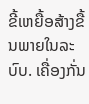ຂີ້ເຫຍື້ອສ້າງຂື້ນພາຍໃນລະບົບ. ເຄື່ອງກັ່ນ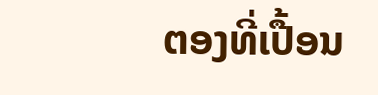ຕອງທີ່ເປື້ອນ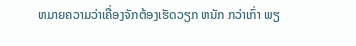ຫມາຍຄວາມວ່າເຄື່ອງຈັກຕ້ອງເຮັດວຽກ ຫນັກ ກວ່າເກົ່າ ພຽ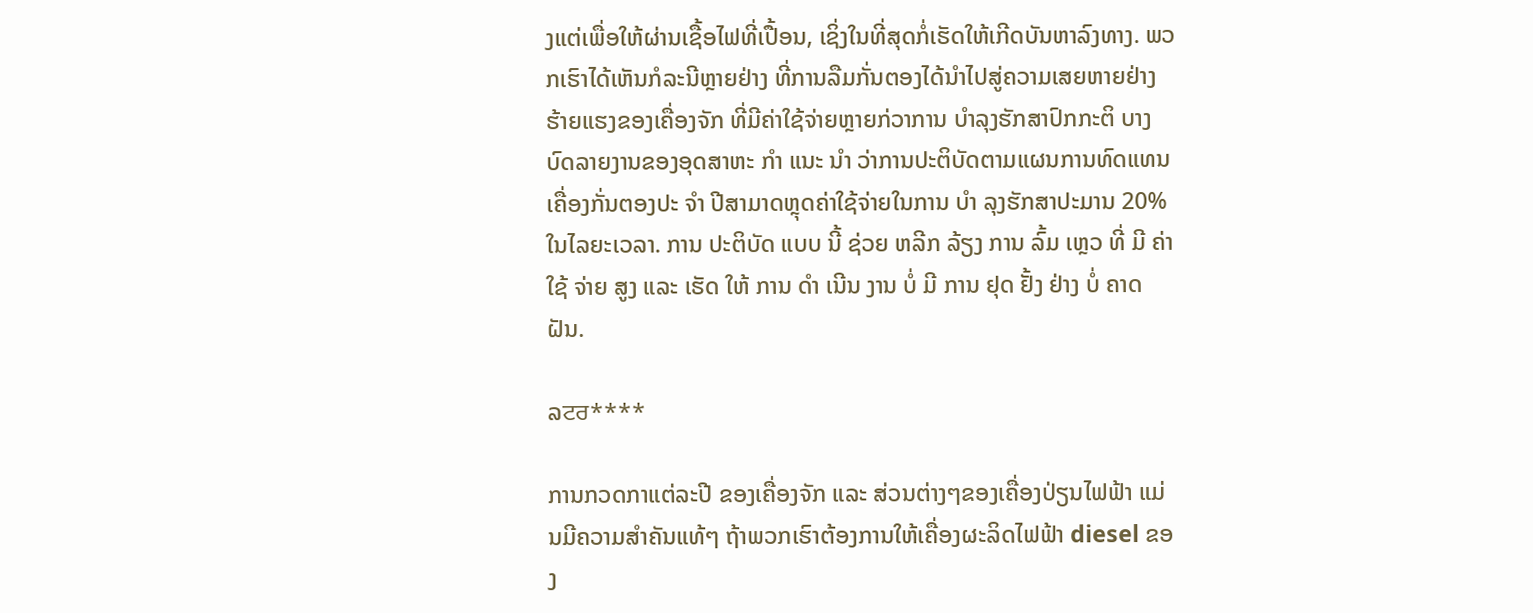ງແຕ່ເພື່ອໃຫ້ຜ່ານເຊື້ອໄຟທີ່ເປື້ອນ, ເຊິ່ງໃນທີ່ສຸດກໍ່ເຮັດໃຫ້ເກີດບັນຫາລົງທາງ. ພວກເຮົາໄດ້ເຫັນກໍລະນີຫຼາຍຢ່າງ ທີ່ການລືມກັ່ນຕອງໄດ້ນໍາໄປສູ່ຄວາມເສຍຫາຍຢ່າງຮ້າຍແຮງຂອງເຄື່ອງຈັກ ທີ່ມີຄ່າໃຊ້ຈ່າຍຫຼາຍກ່ວາການ ບໍາລຸງຮັກສາປົກກະຕິ ບາງບົດລາຍງານຂອງອຸດສາຫະ ກໍາ ແນະ ນໍາ ວ່າການປະຕິບັດຕາມແຜນການທົດແທນເຄື່ອງກັ່ນຕອງປະ ຈໍາ ປີສາມາດຫຼຸດຄ່າໃຊ້ຈ່າຍໃນການ ບໍາ ລຸງຮັກສາປະມານ 20% ໃນໄລຍະເວລາ. ການ ປະຕິບັດ ແບບ ນີ້ ຊ່ວຍ ຫລີກ ລ້ຽງ ການ ລົ້ມ ເຫຼວ ທີ່ ມີ ຄ່າ ໃຊ້ ຈ່າຍ ສູງ ແລະ ເຮັດ ໃຫ້ ການ ດໍາ ເນີນ ງານ ບໍ່ ມີ ການ ຢຸດ ຢັ້ງ ຢ່າງ ບໍ່ ຄາດ ຝັນ.

ລਟਰ****

ການກວດກາແຕ່ລະປີ ຂອງເຄື່ອງຈັກ ແລະ ສ່ວນຕ່າງໆຂອງເຄື່ອງປ່ຽນໄຟຟ້າ ແມ່ນມີຄວາມສໍາຄັນແທ້ໆ ຖ້າພວກເຮົາຕ້ອງການໃຫ້ເຄື່ອງຜະລິດໄຟຟ້າ diesel ຂອງ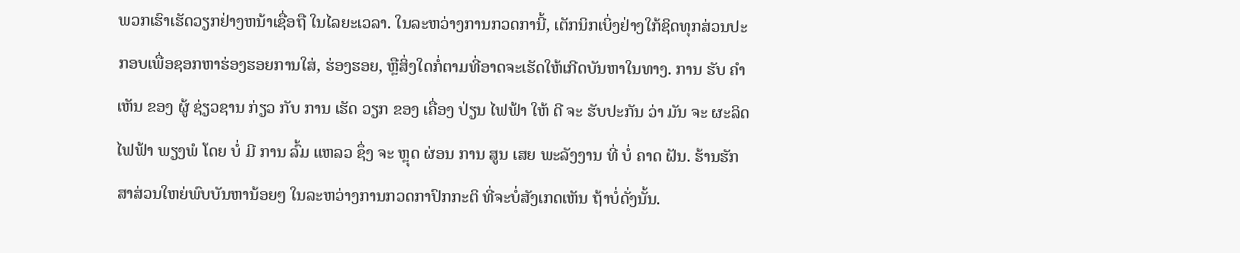ພວກເຮົາເຮັດວຽກຢ່າງຫນ້າເຊື່ອຖື ໃນໄລຍະເວລາ. ໃນລະຫວ່າງການກວດການີ້, ເຕັກນິກເບິ່ງຢ່າງໃກ້ຊິດທຸກສ່ວນປະກອບເພື່ອຊອກຫາຮ່ອງຮອຍການໃສ່, ຮ່ອງຮອຍ, ຫຼືສິ່ງໃດກໍ່ຕາມທີ່ອາດຈະເຮັດໃຫ້ເກີດບັນຫາໃນທາງ. ການ ຮັບ ຄໍາ ເຫັນ ຂອງ ຜູ້ ຊ່ຽວຊານ ກ່ຽວ ກັບ ການ ເຮັດ ວຽກ ຂອງ ເຄື່ອງ ປ່ຽນ ໄຟຟ້າ ໃຫ້ ດີ ຈະ ຮັບປະກັນ ວ່າ ມັນ ຈະ ຜະລິດ ໄຟຟ້າ ພຽງພໍ ໂດຍ ບໍ່ ມີ ການ ລົ້ມ ແຫລວ ຊຶ່ງ ຈະ ຫຼຸດ ຜ່ອນ ການ ສູນ ເສຍ ພະລັງງານ ທີ່ ບໍ່ ຄາດ ຝັນ. ຮ້ານຮັກສາສ່ວນໃຫຍ່ພົບບັນຫານ້ອຍໆ ໃນລະຫວ່າງການກວດກາປົກກະຕິ ທີ່ຈະບໍ່ສັງເກດເຫັນ ຖ້າບໍ່ດັ່ງນັ້ນ.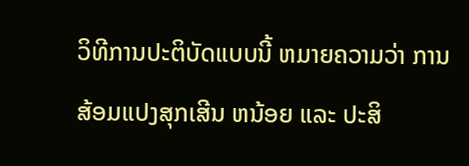ວິທີການປະຕິບັດແບບນີ້ ຫມາຍຄວາມວ່າ ການສ້ອມແປງສຸກເສີນ ຫນ້ອຍ ແລະ ປະສິ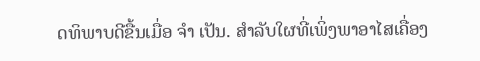ດທິພາບດີຂື້ນເມື່ອ ຈໍາ ເປັນ. ສໍາລັບໃຜທີ່ເພິ່ງພາອາໄສເຄື່ອງ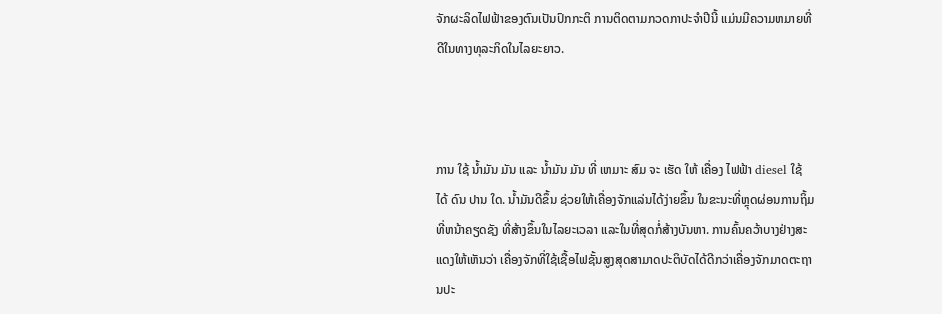ຈັກຜະລິດໄຟຟ້າຂອງຕົນເປັນປົກກະຕິ ການຕິດຕາມກວດກາປະຈໍາປີນີ້ ແມ່ນມີຄວາມຫມາຍທີ່ດີໃນທາງທຸລະກິດໃນໄລຍະຍາວ.



ການ ໃຊ້ ນໍ້າມັນ ມັນ ແລະ ນ້ຳມັນ ມັນ ທີ່ ເຫມາະ ສົມ ຈະ ເຮັດ ໃຫ້ ເຄື່ອງ ໄຟຟ້າ diesel ໃຊ້ ໄດ້ ດົນ ປານ ໃດ. ນໍ້າມັນດີຂຶ້ນ ຊ່ວຍໃຫ້ເຄື່ອງຈັກແລ່ນໄດ້ງ່າຍຂຶ້ນ ໃນຂະນະທີ່ຫຼຸດຜ່ອນການຖິ້ມທີ່ຫນ້າຄຽດຊັງ ທີ່ສ້າງຂຶ້ນໃນໄລຍະເວລາ ແລະໃນທີ່ສຸດກໍ່ສ້າງບັນຫາ. ການຄົ້ນຄວ້າບາງຢ່າງສະແດງໃຫ້ເຫັນວ່າ ເຄື່ອງຈັກທີ່ໃຊ້ເຊື້ອໄຟຊັ້ນສູງສຸດສາມາດປະຕິບັດໄດ້ດີກວ່າເຄື່ອງຈັກມາດຕະຖານປະ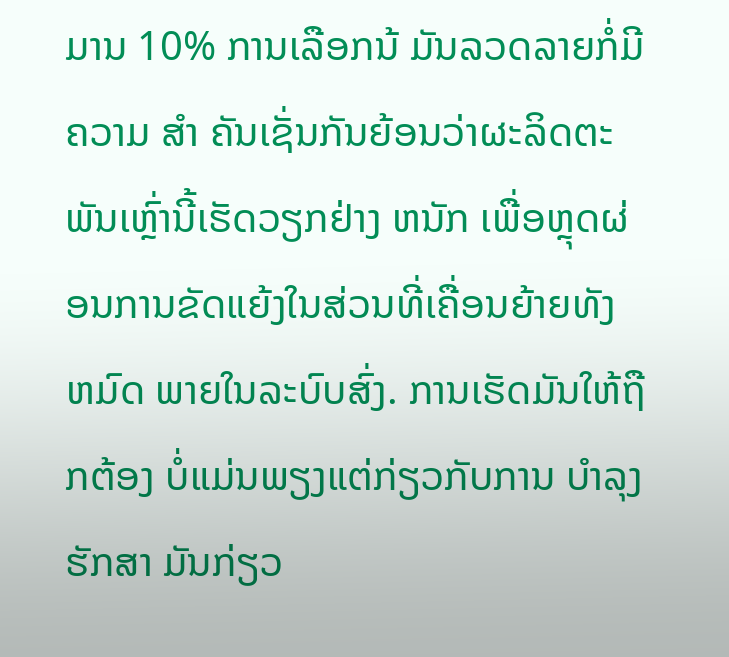ມານ 10% ການເລືອກນ້ ມັນລວດລາຍກໍ່ມີຄວາມ ສໍາ ຄັນເຊັ່ນກັນຍ້ອນວ່າຜະລິດຕະພັນເຫຼົ່ານີ້ເຮັດວຽກຢ່າງ ຫນັກ ເພື່ອຫຼຸດຜ່ອນການຂັດແຍ້ງໃນສ່ວນທີ່ເຄື່ອນຍ້າຍທັງ ຫມົດ ພາຍໃນລະບົບສົ່ງ. ການເຮັດມັນໃຫ້ຖືກຕ້ອງ ບໍ່ແມ່ນພຽງແຕ່ກ່ຽວກັບການ ບໍາລຸງຮັກສາ ມັນກ່ຽວ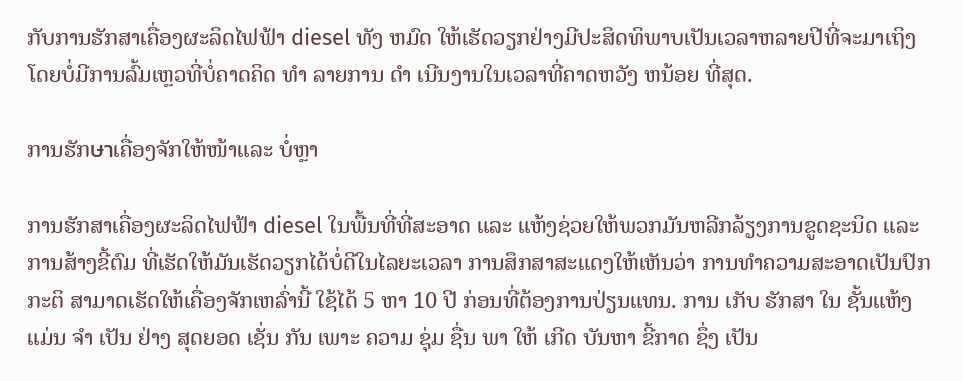ກັບການຮັກສາເຄື່ອງຜະລິດໄຟຟ້າ diesel ທັງ ຫມົດ ໃຫ້ເຮັດວຽກຢ່າງມີປະສິດທິພາບເປັນເວລາຫລາຍປີທີ່ຈະມາເຖິງ ໂດຍບໍ່ມີການລົ້ມເຫຼວທີ່ບໍ່ຄາດຄິດ ທໍາ ລາຍການ ດໍາ ເນີນງານໃນເວລາທີ່ຄາດຫວັງ ຫນ້ອຍ ທີ່ສຸດ.

ການຮັກษาເຄື່ອງຈັກໃຫ້ໜ້າແລະ ບໍ່ຫຼາ

ການຮັກສາເຄື່ອງຜະລິດໄຟຟ້າ diesel ໃນພື້ນທີ່ທີ່ສະອາດ ແລະ ແຫ້ງຊ່ວຍໃຫ້ພວກມັນຫລີກລ້ຽງການຂູດຊະນິດ ແລະການສ້າງຂີ້ຕົມ ທີ່ເຮັດໃຫ້ມັນເຮັດວຽກໄດ້ບໍ່ດີໃນໄລຍະເວລາ ການສຶກສາສະແດງໃຫ້ເຫັນວ່າ ການທໍາຄວາມສະອາດເປັນປົກກະຕິ ສາມາດເຮັດໃຫ້ເຄື່ອງຈັກເຫລົ່ານີ້ ໃຊ້ໄດ້ 5 ຫາ 10 ປີ ກ່ອນທີ່ຕ້ອງການປ່ຽນແທນ. ການ ເກັບ ຮັກສາ ໃນ ຊັ້ນແຫ້ງ ແມ່ນ ຈໍາ ເປັນ ຢ່າງ ສຸດຍອດ ເຊັ່ນ ກັນ ເພາະ ຄວາມ ຊຸ່ມ ຊື່ນ ພາ ໃຫ້ ເກີດ ບັນຫາ ຂີ້ກາດ ຊຶ່ງ ເປັນ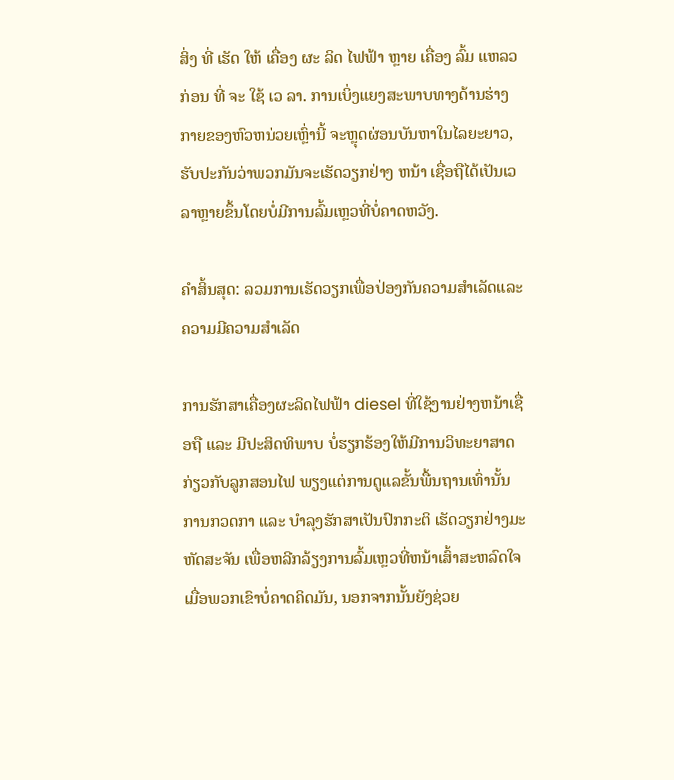ສິ່ງ ທີ່ ເຮັດ ໃຫ້ ເຄື່ອງ ຜະ ລິດ ໄຟຟ້າ ຫຼາຍ ເຄື່ອງ ລົ້ມ ແຫລວ ກ່ອນ ທີ່ ຈະ ໃຊ້ ເວ ລາ. ການເບິ່ງແຍງສະພາບທາງດ້ານຮ່າງກາຍຂອງຫົວຫນ່ວຍເຫຼົ່ານີ້ ຈະຫຼຸດຜ່ອນບັນຫາໃນໄລຍະຍາວ, ຮັບປະກັນວ່າພວກມັນຈະເຮັດວຽກຢ່າງ ຫນ້າ ເຊື່ອຖືໄດ້ເປັນເວລາຫຼາຍຂຶ້ນໂດຍບໍ່ມີການລົ້ມເຫຼວທີ່ບໍ່ຄາດຫວັງ.

ຄຳສິ້ນສຸດ: ລວມການເຮັດວຽກເພື່ອປ່ອງກັນຄວາມສຳເລັດແລະຄວາມມີຄວາມສຳເລັດ

ການຮັກສາເຄື່ອງຜະລິດໄຟຟ້າ diesel ທີ່ໃຊ້ງານຢ່າງຫນ້າເຊື່ອຖື ແລະ ມີປະສິດທິພາບ ບໍ່ຮຽກຮ້ອງໃຫ້ມີການວິທະຍາສາດກ່ຽວກັບລູກສອນໄຟ ພຽງແຕ່ການດູແລຂັ້ນພື້ນຖານເທົ່ານັ້ນ ການກວດກາ ແລະ ບໍາລຸງຮັກສາເປັນປົກກະຕິ ເຮັດວຽກຢ່າງມະຫັດສະຈັນ ເພື່ອຫລີກລ້ຽງການລົ້ມເຫຼວທີ່ຫນ້າເສົ້າສະຫລົດໃຈ ເມື່ອພວກເຂົາບໍ່ຄາດຄິດມັນ, ນອກຈາກນັ້ນຍັງຊ່ວຍ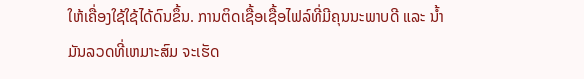ໃຫ້ເຄື່ອງໃຊ້ໃຊ້ໄດ້ດົນຂຶ້ນ. ການຕິດເຊື້ອເຊື້ອໄຟລ໌ທີ່ມີຄຸນນະພາບດີ ແລະ ນ້ຳມັນລວດທີ່ເຫມາະສົມ ຈະເຮັດ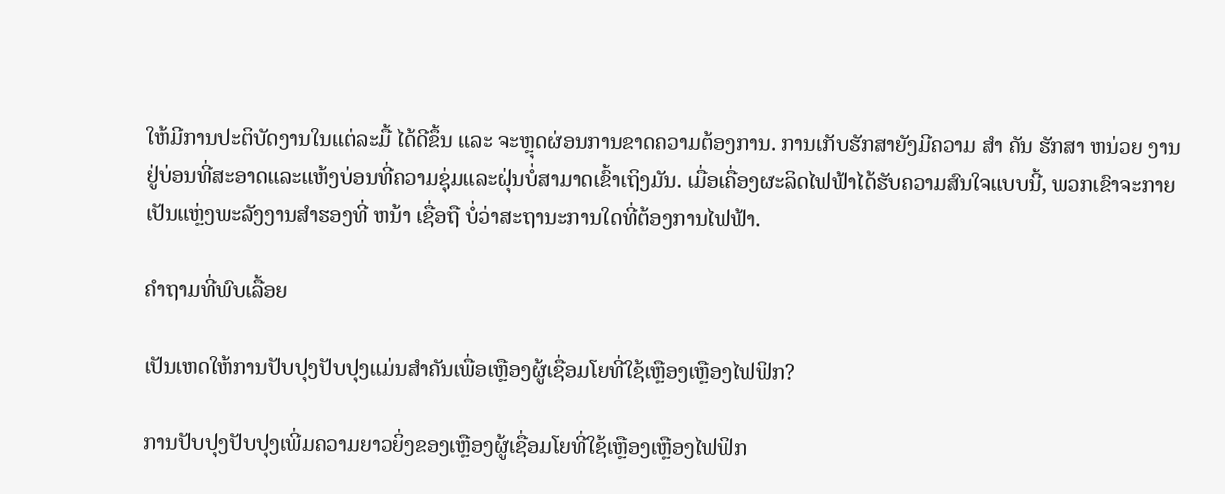ໃຫ້ມີການປະຕິບັດງານໃນແຕ່ລະມື້ ໄດ້ດີຂຶ້ນ ແລະ ຈະຫຼຸດຜ່ອນການຂາດຄວາມຕ້ອງການ. ການເກັບຮັກສາຍັງມີຄວາມ ສໍາ ຄັນ ຮັກສາ ຫນ່ວຍ ງານຢູ່ບ່ອນທີ່ສະອາດແລະແຫ້ງບ່ອນທີ່ຄວາມຊຸ່ມແລະຝຸ່ນບໍ່ສາມາດເຂົ້າເຖິງມັນ. ເມື່ອເຄື່ອງຜະລິດໄຟຟ້າໄດ້ຮັບຄວາມສົນໃຈແບບນີ້, ພວກເຂົາຈະກາຍເປັນແຫຼ່ງພະລັງງານສໍາຮອງທີ່ ຫນ້າ ເຊື່ອຖື ບໍ່ວ່າສະຖານະການໃດທີ່ຕ້ອງການໄຟຟ້າ.

ຄຳຖາມທີ່ພົບເລື້ອຍ

ເປັນເຫດໃຫ້ການປັບປຸງປັບປຸງແມ່ນສຳຄັນເພື່ອເຫຼືອງຜູ້ເຊື່ອມໂຍທີ່ໃຊ້ເຫຼືອງເຫຼືອງໄຟຟິກ?

ການປັບປຸງປັບປຸງເພີ່ມຄວາມຍາວຍິ່ງຂອງເຫຼືອງຜູ້ເຊື່ອມໂຍທີ່ໃຊ້ເຫຼືອງເຫຼືອງໄຟຟິກ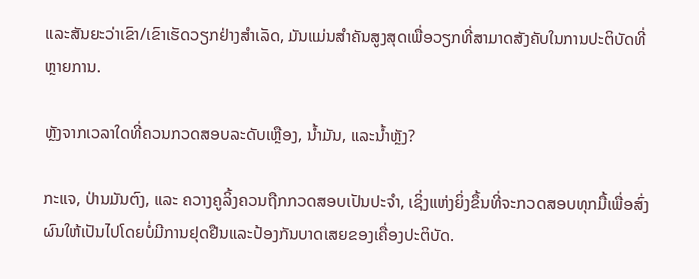ແລະສັນຍະວ່າເຂົາ/ເຂົາເຮັດວຽກຢ່າງສຳເລັດ, ມັນແມ່ນສຳຄັນສູງສຸດເພື່ອວຽກທີ່ສາມາດສັງຄັບໃນການປະຕິບັດທີ່ຫຼາຍການ.

ຫຼັງຈາກເວລາໃດທີ່ຄວນກວດສອບລະດັບເຫຼືອງ, ນ້ຳມັນ, ແລະນ້ຳຫຼັງ?

ກະແຈ, ປ່ານມັນຕົງ, ແລະ ຄວາງຄູລິ້ງຄວນຖືກກວດສອບເປັນປະຈຳ, ເຊິ່ງແຫ່ງຍິ່ງຂຶ້ນທີ່ຈະກວດສອບທຸກມື້ເພື່ອສົ່ງຜົນໃຫ້ເປັນໄປໂດຍບໍ່ມີການຢຸດຢືນແລະປ້ອງກັນບາດເສຍຂອງເຄື່ອງປະຕິບັດ.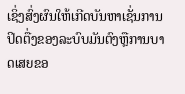ເຊິ່ງສົ່ງຜົນໃຫ້ເກີດບັນຫາເຊັ່ນການປິດຕື່ງຂອງລະບົບມັນຕົງຫຼືການບາດເສຍຂອ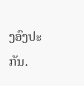ງອົງປະກັນ.